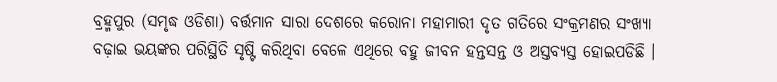ବ୍ରହ୍ମପୁର (ସମୃଦ୍ଧ ଓଡିଶା) ବର୍ତ୍ତମାନ ସାରା ଦେଶରେ କରୋନା ମହାମାରୀ ଦୃତ ଗତିରେ ସଂକ୍ରମଣର ସଂଖ୍ୟା ବଢ଼ାଇ ଭୟଙ୍କର ପରିସ୍ଥିତି ସୃଷ୍ଟି କରିଥିବା ବେଳେ ଏଥିରେ ବହୁ ଜୀବନ ହନ୍ତସନ୍ତ ଓ ଅସ୍ତବ୍ୟସ୍ତ ହୋଇପଡିଛି ।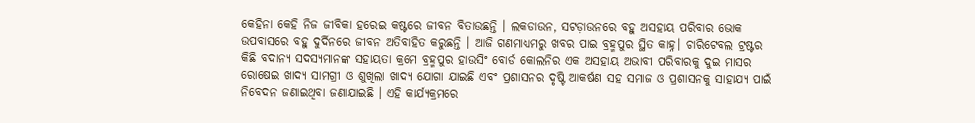କେହିନା କେହି ନିଜ ଜୀବିକା ହରେଇ କଷ୍ଟରେ ଜୀବନ ବିତାଉଛନ୍ତି । ଲକଡାଉନ, ସଟଡ଼ାଉନରେ ବହୁ ଅସହାୟ ପରିବାର ଭୋକ ଉପବାସରେ ବହୁ ଦୁର୍ଦିନରେ ଜୀବନ ଅତିବାହିତ କରୁଛନ୍ତି । ଆଜି ଗଣମାଧ୍ୟମରୁ ଖବର ପାଇ ବ୍ରହ୍ମପୁର ସ୍ଥିତ କାହ୍ନ। ଚାରିଟେବଲ ଟ୍ରଷ୍ଟର କିଛି ବଦାନ୍ୟ ସଦସ୍ୟମାନଙ୍କ ସହାୟତା କ୍ରମେ ବ୍ରହ୍ମପୁର ହାଉସିଂ ବୋର୍ଡ କୋଲନିର ଏକ ଅସହାୟ ଅଭାବୀ ପରିବାରକୁ ଦୁଇ ମାସର ରୋଷେଇ ଖାଦ୍ୟ ସାମଗ୍ରୀ ଓ ଶୁଖିଲା ଖାଦ୍ୟ ଯୋଗା ଯାଇଛି ଏବଂ ପ୍ରଶାସନର ଦୃଷ୍ଟି ଆକର୍ଷଣ ସହ ସମାଜ ଓ ପ୍ରଶାସନକୁ ସାହାଯ୍ୟ ପାଇଁ ନିବେଦନ ଜଣାଇଥିବା ଜଣାଯାଇଛି । ଏହି କାର୍ଯ୍ୟକ୍ରମରେ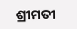ଶ୍ରୀମତୀ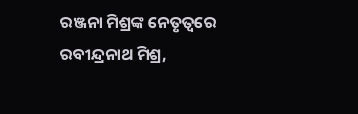ରଞ୍ଜନା ମିଶ୍ରଙ୍କ ନେତୃତ୍ବରେ ରବୀନ୍ଦ୍ରନାଥ ମିଶ୍ର,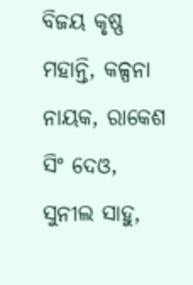ବିଜୟ କୃଷ୍ଣ ମହାନ୍ତି, କଳ୍ପନା ନାୟକ, ରାକେଶ ସିଂ ଦେଓ, ସୁନୀଲ ସାହୁ,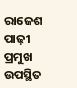ରାଜେଶ ପାଢ଼ୀ ପ୍ରମୁଖ ଉପସ୍ଥିତ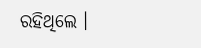ରହିଥିଲେ ।